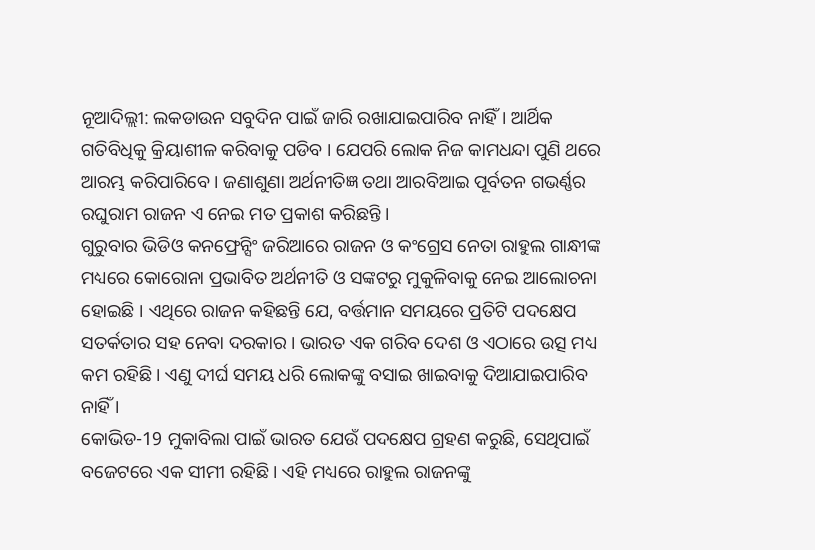ନୂଆଦିଲ୍ଲୀ: ଲକଡାଉନ ସବୁଦିନ ପାଇଁ ଜାରି ରଖାଯାଇପାରିବ ନାହିଁ । ଆର୍ଥିକ ଗତିବିଧିକୁ କ୍ରିୟାଶୀଳ କରିବାକୁ ପଡିବ । ଯେପରି ଲୋକ ନିଜ କାମଧନ୍ଦା ପୁଣି ଥରେ ଆରମ୍ଭ କରିପାରିବେ । ଜଣାଶୁଣା ଅର୍ଥନୀତିଜ୍ଞ ତଥା ଆରବିଆଇ ପୂର୍ବତନ ଗଭର୍ଣ୍ଣର ରଘୁରାମ ରାଜନ ଏ ନେଇ ମତ ପ୍ରକାଶ କରିଛନ୍ତି ।
ଗୁରୁବାର ଭିଡିଓ କନଫ୍ରେନ୍ସିଂ ଜରିଆରେ ରାଜନ ଓ କଂଗ୍ରେସ ନେତା ରାହୁଲ ଗାନ୍ଧୀଙ୍କ ମଧ୍ୟରେ କୋରୋନା ପ୍ରଭାବିତ ଅର୍ଥନୀତି ଓ ସଙ୍କଟରୁ ମୁକୁଳିବାକୁ ନେଇ ଆଲୋଚନା ହୋଇଛି । ଏଥିରେ ରାଜନ କହିଛନ୍ତି ଯେ, ବର୍ତ୍ତମାନ ସମୟରେ ପ୍ରତିଟି ପଦକ୍ଷେପ ସତର୍କତାର ସହ ନେବା ଦରକାର । ଭାରତ ଏକ ଗରିବ ଦେଶ ଓ ଏଠାରେ ଉତ୍ସ ମଧ୍ୟ କମ ରହିଛି । ଏଣୁ ଦୀର୍ଘ ସମୟ ଧରି ଲୋକଙ୍କୁ ବସାଇ ଖାଇବାକୁ ଦିଆଯାଇପାରିବ ନାହିଁ ।
କୋଭିଡ-19 ମୁକାବିଲା ପାଇଁ ଭାରତ ଯେଉଁ ପଦକ୍ଷେପ ଗ୍ରହଣ କରୁଛି, ସେଥିପାଇଁ ବଜେଟରେ ଏକ ସୀମୀ ରହିଛି । ଏହି ମଧ୍ୟରେ ରାହୁଲ ରାଜନଙ୍କୁ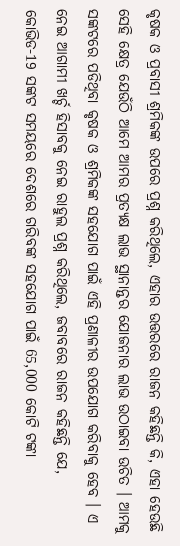କୃଷକ ଓ ପ୍ରବାସୀ ଶ୍ରମିକଙ୍କ ଉପରେ ପ୍ରଶ୍ନ କରିଥିଲେ, ଏହାର ଉତ୍ତରରେ ରାଜନ କହିଛନ୍ତି କି, ଏହା ହେଉଛି ସେହି କ୍ଷେତ୍ର ଯେଉଁଠି ଆମେ ଆମର ପ୍ରତ୍ୟକ୍ଷ ଲାଭ ସ୍ଥାନାନ୍ତର ଯୋଜନାର ଲାଭ ଉଠାଇବା ଉଚିତ । ଆମକୁ ସଙ୍କଟରେ ପଡିଥିବା କୃଷକ ଓ ଶ୍ରମିକଙ୍କ ସହଯୋଗ ପାଇଁ ଏହି ପ୍ରଣାଳୀର ଉପଯୋଗ କରିବାକୁ ହେବ । ଏ ନେଇ ଆଗାମୀ ଖର୍ଚ୍ଚ ହିସାବକୁ ନେଇ ରାହୁଲ ପ୍ରଶ୍ନ କରିଥିଲେ, ଜବାବରେ ରାଜନ କହିଛନ୍ତି ଯେ, କୋଭିଡ-19 ସଙ୍କଟ ସମୟରେ ଦେଶରେ ଗରିବଙ୍କ ସହଯୋଗ ପାଇଁ 65,000 କୋଟି ଟଙ୍କା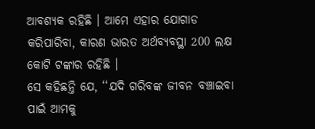ଆବଶ୍ୟକ ରହିଛି । ଆମେ ଏହାର ଯୋଗାଡ କରିପାରିବା, କାରଣ ଭାରତ ଅର୍ଥବ୍ୟବସ୍ଥା 200 ଲକ୍ଷ କୋଟି ଟଙ୍କାର ରହିଛି ।
ସେ କହିଛନ୍ତି ଯେ, ‘‘ଯଦି ଗରିବଙ୍କ ଜୀବନ ବଞ୍ଚାଇବା ପାଇଁ ଆମକୁ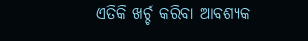ଏତିକି ଖର୍ଚ୍ଚ କରିବା ଆବଶ୍ୟକ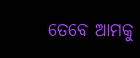ତେବେ ଆମକୁ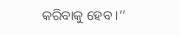କରିବାକୁ ହେବ ।’’